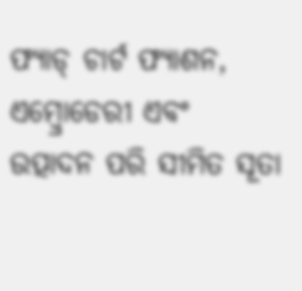ଫ୍ୟାଡ୍ ଚାର୍ଟ ଫ୍ୟାଶନ, ଏମ୍ବ୍ରୋଡେରୀ ଏବଂ ଉତ୍ପାଦନ ପରି ସୀମିତ ସୂତା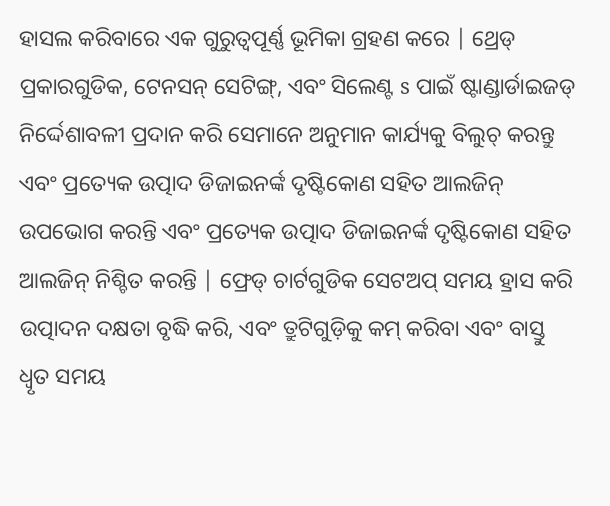ହାସଲ କରିବାରେ ଏକ ଗୁରୁତ୍ୱପୂର୍ଣ୍ଣ ଭୂମିକା ଗ୍ରହଣ କରେ | ଥ୍ରେଡ୍ ପ୍ରକାରଗୁଡିକ, ଟେନସନ୍ ସେଟିଙ୍ଗ୍, ଏବଂ ସିଲେଣ୍ଟ s ପାଇଁ ଷ୍ଟାଣ୍ଡାର୍ଡାଇଜଡ୍ ନିର୍ଦ୍ଦେଶାବଳୀ ପ୍ରଦାନ କରି ସେମାନେ ଅନୁମାନ କାର୍ଯ୍ୟକୁ ବିଲୁଚ୍ କରନ୍ତୁ ଏବଂ ପ୍ରତ୍ୟେକ ଉତ୍ପାଦ ଡିଜାଇନର୍ଙ୍କ ଦୃଷ୍ଟିକୋଣ ସହିତ ଆଲଜିନ୍ ଉପଭୋଗ କରନ୍ତି ଏବଂ ପ୍ରତ୍ୟେକ ଉତ୍ପାଦ ଡିଜାଇନର୍ଙ୍କ ଦୃଷ୍ଟିକୋଣ ସହିତ ଆଲଜିନ୍ ନିଶ୍ଚିତ କରନ୍ତି | ଫ୍ରେଡ୍ ଚାର୍ଟଗୁଡିକ ସେଟଅପ୍ ସମୟ ହ୍ରାସ କରି ଉତ୍ପାଦନ ଦକ୍ଷତା ବୃଦ୍ଧି କରି, ଏବଂ ତ୍ରୁଟିଗୁଡ଼ିକୁ କମ୍ କରିବା ଏବଂ ବାସ୍ତୁ ଧ୍ୱୃତ ସମୟ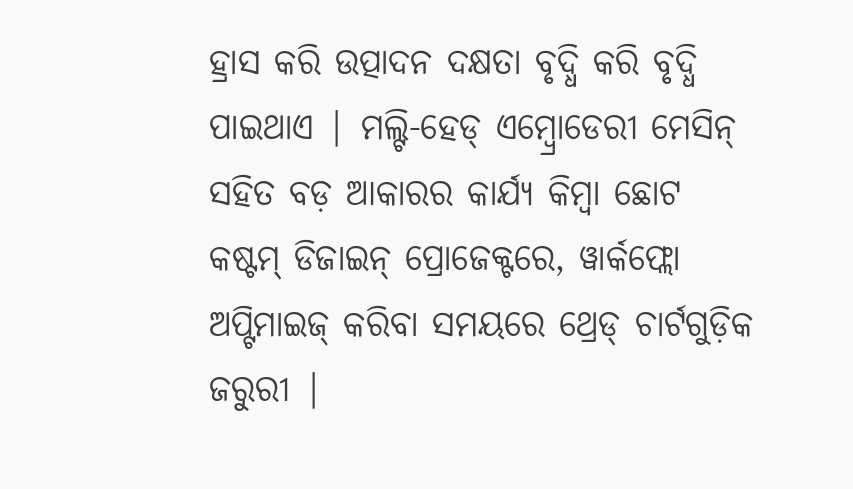ହ୍ରାସ କରି ଉତ୍ପାଦନ ଦକ୍ଷତା ବୃଦ୍ଧି କରି ବୃଦ୍ଧି ପାଇଥାଏ | ମଲ୍ଟି-ହେଡ୍ ଏମ୍ବ୍ରୋଡେରୀ ମେସିନ୍ ସହିତ ବଡ଼ ଆକାରର କାର୍ଯ୍ୟ କିମ୍ବା ଛୋଟ କଷ୍ଟମ୍ ଡିଜାଇନ୍ ପ୍ରୋଜେକ୍ଟରେ, ୱାର୍କଫ୍ଲୋ ଅପ୍ଟିମାଇଜ୍ କରିବା ସମୟରେ ଥ୍ରେଡ୍ ଚାର୍ଟଗୁଡ଼ିକ ଜରୁରୀ |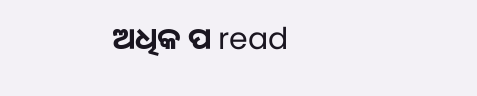ଅଧିକ ପ read